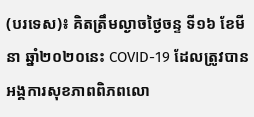(បរទេស)៖ គិតត្រឹមល្ងាចថ្ងៃចន្ទ ទី១៦ ខែមីនា ឆ្នាំ២០២០នេះ COVID-19 ដែលត្រូវបានអង្គការសុខភាពពិភពលោ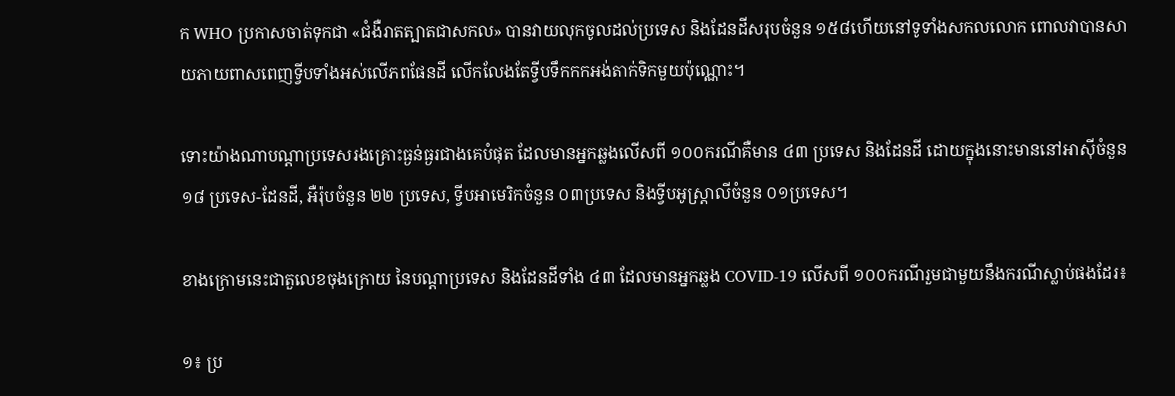ក WHO ប្រកាសចាត់ទុកជា «ជំងឺរាតត្បាតជាសកល» បានវាយលុកចូលដល់ប្រទេស និងដែនដីសរុបចំនួន ១៥៨ហើយនៅទូទាំងសកលលោក ពោលវាបានសាយភាយពាសពេញទ្វីបទាំងអស់លើភពផែនដី លើកលែងតែទ្វីបទឹកកកអង់តាក់ទិកមួយប៉ុណ្ណោះ។

ទោះយ៉ាងណាបណ្តាប្រទេសរងគ្រោះធ្ងន់ធ្ងរជាងគេបំផុត ដែលមានអ្នកឆ្លងលើសពី ១០០ករណីគឺមាន ៤៣ ប្រទេស និងដែនដី ដោយក្នុងនោះមាននៅអាស៊ីចំនួន ១៨ ប្រទេស-ដែនដី, អឺរ៉ុបចំនួន ២២ ប្រទេស, ទ្វីបអាមេរិកចំនួន ០៣ប្រទេស និងទ្វីបអូស្ត្រាលីចំនួន ០១ប្រទេស។

ខាងក្រោមនេះជាតួលេខចុងក្រោយ នៃបណ្តាប្រទេស និងដែនដីទាំង ៤៣ ដែលមានអ្នកឆ្លង COVID-19 លើសពី ១០០ករណីរួមជាមួយនឹងករណីស្លាប់ផងដែរ៖

១៖ ប្រ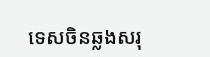ទេសចិនឆ្លងសរុ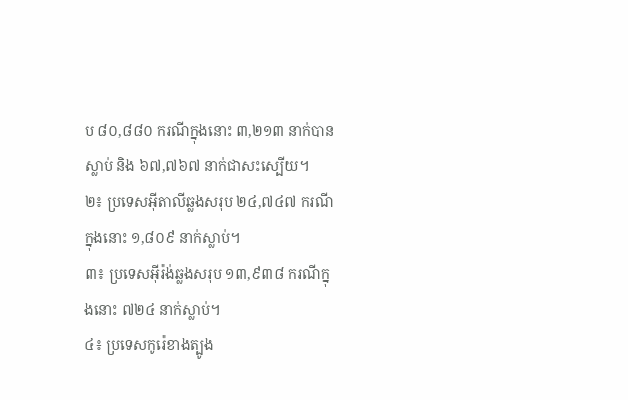ប ៨០,៨៨០ ករណីក្នុងនោះ ៣,២១៣ នាក់បានស្លាប់ និង ៦៧,៧៦៧ នាក់ជាសះស្បើយ។
២៖ ប្រទេសអ៊ីតាលីឆ្លងសរុប ២៤,៧៤៧ ករណីក្នុងនោះ ១,៨០៩ នាក់ស្លាប់។
៣៖ ប្រទេសអ៊ីរ៉ង់ឆ្លងសរុប ១៣,៩៣៨ ករណីក្នុងនោះ ៧២៤ នាក់ស្លាប់។
៤៖ ប្រទេសកូរ៉េខាងត្បូង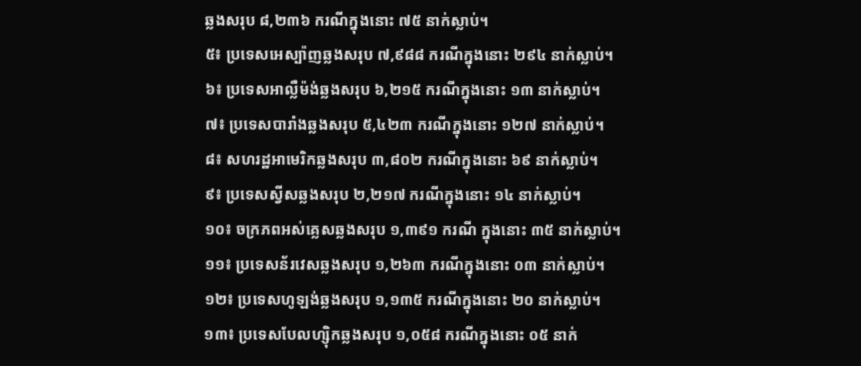ឆ្លងសរុប ៨,២៣៦ ករណីក្នុងនោះ ៧៥ នាក់ស្លាប់។
៥៖ ប្រទេសអេស្ប៉ាញឆ្លងសរុប ៧,៩៨៨ ករណីក្នុងនោះ ២៩៤ នាក់ស្លាប់។
៦៖ ប្រទេសអាល្លឺម៉ង់ឆ្លងសរុប ៦,២១៥ ករណីក្នុងនោះ ១៣ នាក់ស្លាប់។
៧៖ ប្រទេសបារាំងឆ្លងសរុប ៥,៤២៣ ករណីក្នុងនោះ ១២៧ នាក់ស្លាប់។
៨៖ សហរដ្ឋអាមេរិកឆ្លងសរុប ៣,៨០២ ករណីក្នុងនោះ ៦៩ នាក់ស្លាប់។
៩៖ ប្រទេសស្វីសឆ្លងសរុប ២,២១៧ ករណីក្នុងនោះ ១៤ នាក់ស្លាប់។
១០៖ ចក្រភពអស់គ្លេសឆ្លងសរុប ១,៣៩១ ករណី ក្នុងនោះ ៣៥ នាក់ស្លាប់។
១១៖ ប្រទេសន័រវេសឆ្លងសរុប ១,២៦៣ ករណីក្នុងនោះ ០៣ នាក់ស្លាប់។
១២៖ ប្រទេសហូឡង់ឆ្លងសរុប ១,១៣៥ ករណីក្នុងនោះ ២០ នាក់ស្លាប់។
១៣៖ ប្រទេសបែលហ្ស៊ិកឆ្លងសរុប ១,០៥៨ ករណីក្នុងនោះ ០៥ នាក់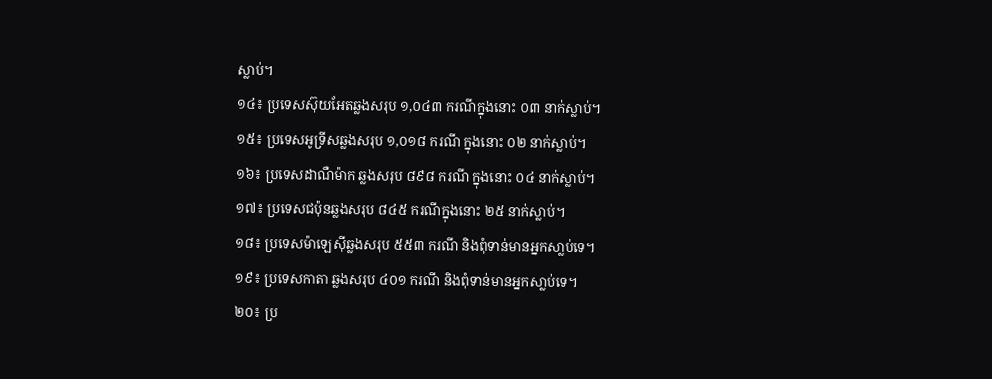ស្លាប់។
១៤៖ ប្រទេសស៊ុយអែតឆ្លងសរុប ១,០៤៣ ករណីក្នុងនោះ ០៣ នាក់ស្លាប់។
១៥៖ ប្រទេសអូទ្រីសឆ្លងសរុប ១,០១៨ ករណី ក្នុងនោះ ០២ នាក់ស្លាប់។
១៦៖ ប្រទេសដាណឺម៉ាក ឆ្លងសរុប ៨៩៨ ករណី ក្នុងនោះ ០៤ នាក់ស្លាប់។
១៧៖ ប្រទេសជប៉ុនឆ្លងសរុប ៨៤៥ ករណីក្នុងនោះ ២៥ នាក់ស្លាប់។
១៨៖ ប្រទេសម៉ាឡេស៊ីឆ្លងសរុប ៥៥៣ ករណី និងពុំទាន់មានអ្នកសា្លប់ទេ។
១៩៖ ប្រទេសកាតា ឆ្លងសរុប ៤០១ ករណី និងពុំទាន់មានអ្នកសា្លប់ទេ។
២០៖ ប្រ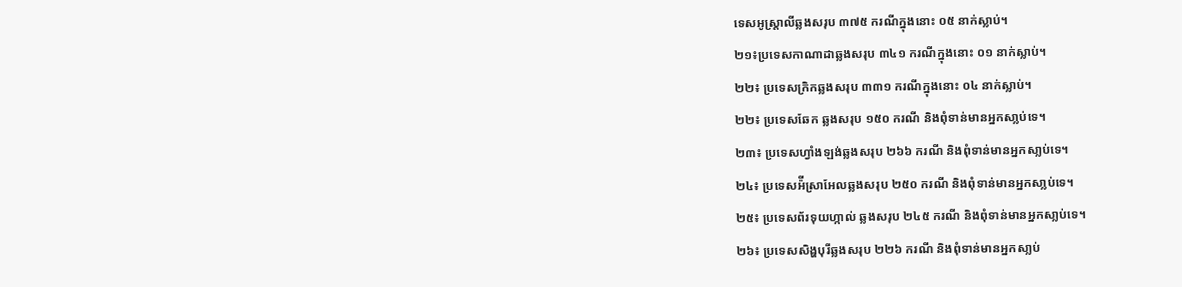ទេសអូស្ត្រាលីឆ្លងសរុប ៣៧៥ ករណីក្នុងនោះ ០៥ នាក់ស្លាប់។
២១៖ប្រទេសកាណាដាឆ្លងសរុប ៣៤១ ករណីក្នុងនោះ ០១ នាក់ស្លាប់។
២២៖ ប្រទេសក្រិកឆ្លងសរុប ៣៣១ ករណីក្នុងនោះ ០៤ នាក់ស្លាប់។
២២៖ ប្រទេសឆែក ឆ្លងសរុប ១៥០ ករណី និងពុំទាន់មានអ្នកសា្លប់ទេ។
២៣៖ ប្រទេសហ្វាំងឡង់ឆ្លងសរុប ២៦៦ ករណី និងពុំទាន់មានអ្នកសា្លប់ទេ។
២៤៖ ប្រទេសអ៉ីស្រាអែលឆ្លងសរុប ២៥០ ករណី និងពុំទាន់មានអ្នកសា្លប់ទេ។
២៥៖ ប្រទេសព័រទុយហ្កាល់ ឆ្លងសរុប ២៤៥ ករណី និងពុំទាន់មានអ្នកសា្លប់ទេ។
២៦៖ ប្រទេសសិង្ហបុរីឆ្លងសរុប ២២៦ ករណី និងពុំទាន់មានអ្នកសា្លប់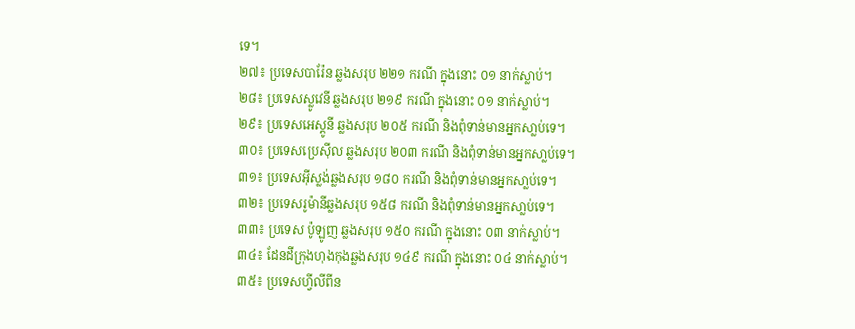ទេ។
២៧៖ ប្រទេសបារ៉ែន ឆ្លងសរុប ២២១ ករណី ក្នុងនោះ ០១ នាក់ស្លាប់។
២៨៖ ប្រទេសស្លូវេនី ឆ្លងសរុប ២១៩ ករណី ក្នុងនោះ ០១ នាក់ស្លាប់។
២៩៖ ប្រទេសអេស្តូនី ឆ្លងសរុប ២០៥ ករណី និងពុំទាន់មានអ្នកសា្លប់ទេ។
៣០៖ ប្រទេសប្រេស៊ីល ឆ្លងសរុប ២០៣ ករណី និងពុំទាន់មានអ្នកសា្លប់ទេ។
៣១៖ ប្រទេសអ៊ីស្លង់ឆ្លងសរុប ១៨០ ករណី និងពុំទាន់មានអ្នកសា្លប់ទេ។
៣២៖ ប្រទេសរូម៉ានីឆ្លងសរុប ១៥៨ ករណី និងពុំទាន់មានអ្នកសា្លប់ទេ។
៣៣៖ ប្រទេស ប៉ូឡូញ ឆ្លងសរុប ១៥០ ករណី ក្នុងនោះ ០៣ នាក់ស្លាប់។
៣៤៖ ដែនដីក្រុងហុងកុងឆ្លងសរុប ១៤៩ ករណី ក្នុងនោះ ០៤ នាក់ស្លាប់។
៣៥៖ ប្រទេសហ្វីលីពីន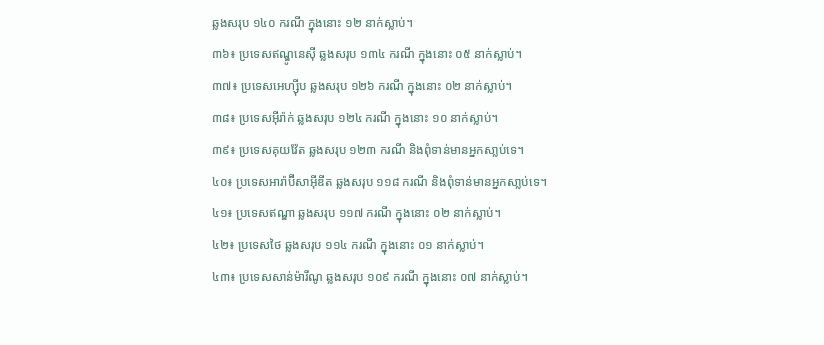ឆ្លងសរុប ១៤០ ករណី ក្នុងនោះ ១២ នាក់ស្លាប់។
៣៦៖ ប្រទេសឥណ្ឌូនេស៊ី ឆ្លងសរុប ១៣៤ ករណី ក្នុងនោះ ០៥ នាក់ស្លាប់។
៣៧៖ ប្រទេសអេហ្ស៊ីប ឆ្លងសរុប ១២៦ ករណី ក្នុងនោះ ០២ នាក់ស្លាប់។
៣៨៖ ប្រទេសអ៊ីរ៉ាក់ ឆ្លងសរុប ១២៤ ករណី ក្នុងនោះ ១០ នាក់ស្លាប់។
៣៩៖ ប្រទេសគុយវ៉ែត ឆ្លងសរុប ១២៣ ករណី និងពុំទាន់មានអ្នកសា្លប់ទេ។
៤០៖ ប្រទេសអារ៉ាប៊ីសាអ៊ីឌីត ឆ្លងសរុប ១១៨ ករណី និងពុំទាន់មានអ្នកសា្លប់ទេ។
៤១៖ ប្រទេសឥណ្ឌា ឆ្លងសរុប ១១៧ ករណី ក្នុងនោះ ០២ នាក់ស្លាប់។
៤២៖ ប្រទេសថៃ ឆ្លងសរុប ១១៤ ករណី ក្នុងនោះ ០១ នាក់ស្លាប់។
៤៣៖ ប្រទេសសាន់ម៉ារីណូ ឆ្លងសរុប ១០៩ ករណី ក្នុងនោះ ០៧ នាក់ស្លាប់។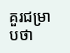គួរជម្រាបថា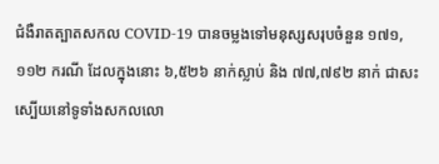ជំងឺរាតត្បាតសកល COVID-19 បានចម្លងទៅមនុស្សសរុបចំនួន ១៧១,១១២ ករណី ដែលក្នុងនោះ ៦,៥២៦ នាក់ស្លាប់ និង ៧៧,៧៩២ នាក់ ជាសះស្បើយនៅទូទាំងសកលលោ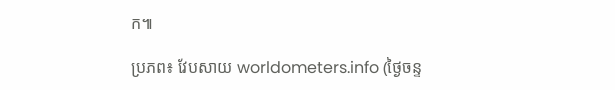ក៕

ប្រភព៖ វែបសាយ worldometers.info (ថ្ងៃចន្ទ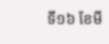ទី១៦ ខែមី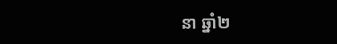នា ឆ្នាំ២